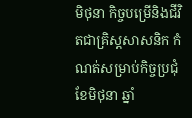មិថុនា កិច្ចបម្រើនិងជីវិតជាគ្រិស្តសាសនិក កំណត់សម្រាប់កិច្ចប្រជុំ ខែមិថុនា ឆ្នាំ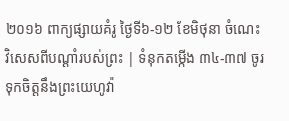២០១៦ ពាក្យផ្សាយគំរូ ថ្ងៃទី៦-១២ ខែមិថុនា ចំណេះវិសេសពីបណ្ដាំរបស់ព្រះ | ទំនុកតម្កើង ៣៤-៣៧ ចូរទុកចិត្តនឹងព្រះយេហូវ៉ា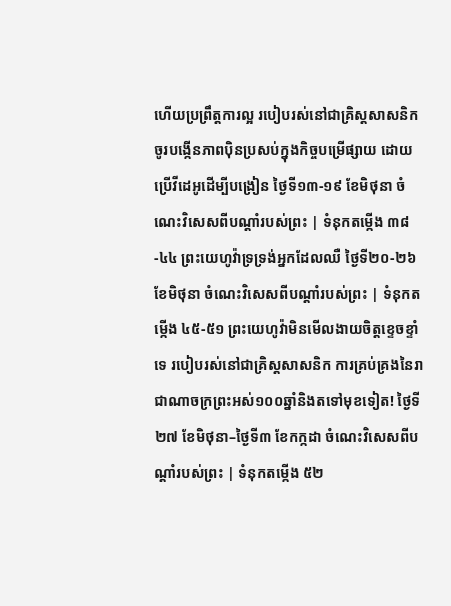ហើយប្រព្រឹត្តការល្អ របៀបរស់នៅជាគ្រិស្តសាសនិក ចូរបង្កើនភាពប៉ិនប្រសប់ក្នុងកិច្ចបម្រើផ្សាយ ដោយប្រើវីដេអូដើម្បីបង្រៀន ថ្ងៃទី១៣-១៩ ខែមិថុនា ចំណេះវិសេសពីបណ្ដាំរបស់ព្រះ | ទំនុកតម្កើង ៣៨-៤៤ ព្រះយេហូវ៉ាទ្រទ្រង់អ្នកដែលឈឺ ថ្ងៃទី២០-២៦ ខែមិថុនា ចំណេះវិសេសពីបណ្ដាំរបស់ព្រះ | ទំនុកតម្កើង ៤៥-៥១ ព្រះយេហូវ៉ាមិនមើលងាយចិត្តខ្ទេចខ្ទាំទេ របៀបរស់នៅជាគ្រិស្តសាសនិក ការគ្រប់គ្រងនៃរាជាណាចក្រព្រះអស់១០០ឆ្នាំនិងតទៅមុខទៀត! ថ្ងៃទី២៧ ខែមិថុនា–ថ្ងៃទី៣ ខែកក្កដា ចំណេះវិសេសពីបណ្ដាំរបស់ព្រះ | ទំនុកតម្កើង ៥២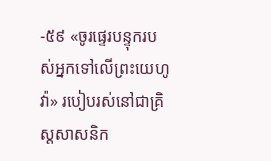-៥៩ «ចូរផ្ទេរបន្ទុករបស់អ្នកទៅលើព្រះយេហូវ៉ា» របៀបរស់នៅជាគ្រិស្តសាសនិក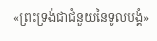«ព្រះទ្រង់ជាជំនួយនៃទូលបង្គំ»